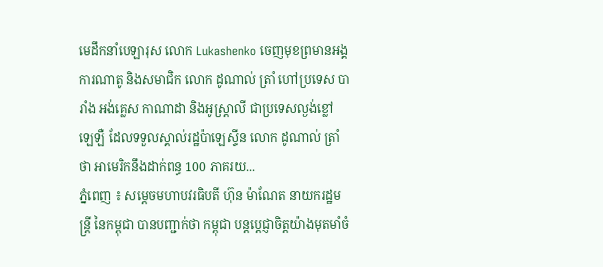មេដឹកនាំបេឡារុស លោក Lukashenko ចេញមុខព្រមានអង្គការណាតូ និងសមាជិក លោក ដូណាល់ ត្រាំ ហៅប្រទេស បារាំង អង់គ្លេស កាណាដា និងអូស្ត្រាលី ជាប្រទេសល្ងង់ខ្លៅ ឡេឡឺ ដែលទទួលស្គាល់រដ្ឋប៉ាឡេស្ទីន លោក ដូណាល់ ត្រាំថា អាមេរិកនឹងដាក់ពន្ធ 100 ភាគរយ...
ភ្នំពេញ ៖ សម្ដេចមហាបវរធិបតី ហ៊ុន ម៉ាណែត នាយករដ្ឋមន្ត្រី នៃកម្ពុជា បានបញ្ជាក់ថា កម្ពុជា បន្តប្តេជ្ញាចិត្តយ៉ាងមុតមាំចំ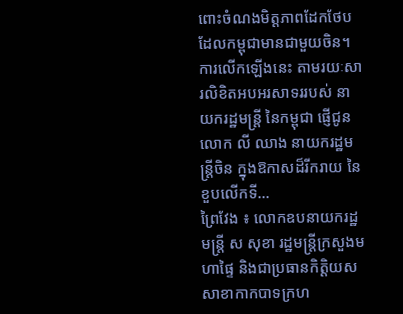ពោះចំណងមិត្តភាពដែកថែប ដែលកម្ពុជាមានជាមួយចិន។ ការលើកឡើងនេះ តាមរយៈសារលិខិតអបអរសាទររបស់ នាយករដ្ឋមន្ត្រី នៃកម្ពុជា ផ្ញេីជូន លោក លី ឈាង នាយករដ្ឋមន្ត្រីចិន ក្នុងឱកាសដ៏រីករាយ នៃខួបលើកទី...
ព្រៃវែង ៖ លោកឧបនាយករដ្ឋមន្ត្រី ស សុខា រដ្ឋមន្ត្រីក្រសួងមហាផ្ទៃ និងជាប្រធានកិត្តិយសសាខាកាកបាទក្រហ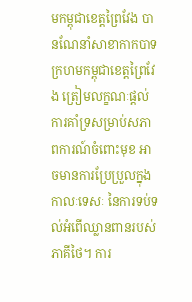មកម្ពុជាខេត្តព្រៃវែង បានណែនាំសាខាកាកបាទក្រហមកម្ពុជាខេត្តព្រៃវែង ត្រៀមលក្ខណៈផ្តល់ការគាំទ្រសម្រាប់សភាពការណ៍ចំពោះមុខ អាចមានការប្រែប្រួលក្នុងកាលៈទេសៈ នៃការទប់ទល់អំពើឈ្លានពានរបស់ភាគីថៃ។ ការ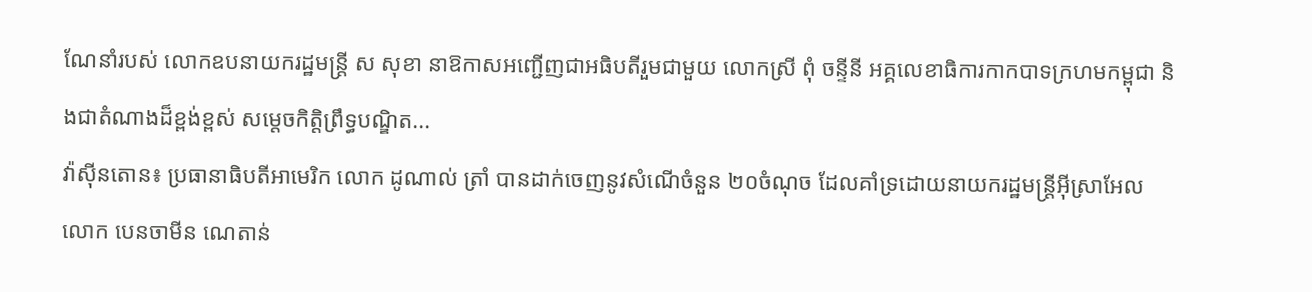ណែនាំរបស់ លោកឧបនាយករដ្ឋមន្ត្រី ស សុខា នាឱកាសអញ្ជើញជាអធិបតីរួមជាមួយ លោកស្រី ពុំ ចន្ទីនី អគ្គលេខាធិការកាកបាទក្រហមកម្ពុជា និងជាតំណាងដ៏ខ្ពង់ខ្ពស់ សម្តេចកិត្តិព្រឹទ្ធបណ្ឌិត...
វ៉ាស៊ីនតោន៖ ប្រធានាធិបតីអាមេរិក លោក ដូណាល់ ត្រាំ បានដាក់ចេញនូវសំណើចំនួន ២០ចំណុច ដែលគាំទ្រដោយនាយករដ្ឋមន្ត្រីអ៊ីស្រាអែល លោក បេនចាមីន ណេតាន់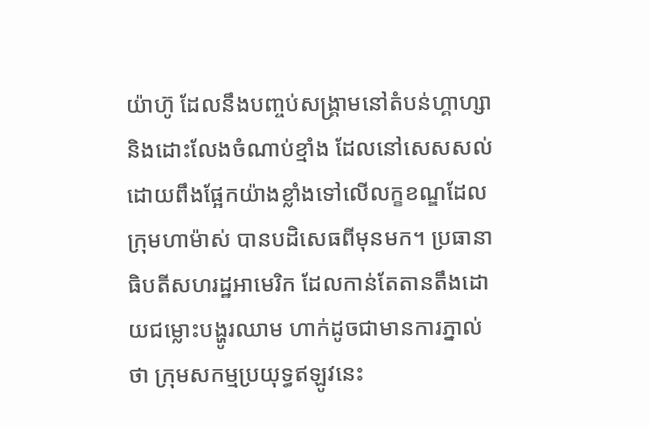យ៉ាហ៊ូ ដែលនឹងបញ្ចប់សង្គ្រាមនៅតំបន់ហ្គាហ្សា និងដោះលែងចំណាប់ខ្មាំង ដែលនៅសេសសល់ ដោយពឹងផ្អែកយ៉ាងខ្លាំងទៅលើលក្ខខណ្ឌដែលក្រុមហាម៉ាស់ បានបដិសេធពីមុនមក។ ប្រធានាធិបតីសហរដ្ឋអាមេរិក ដែលកាន់តែតានតឹងដោយជម្លោះបង្ហូរឈាម ហាក់ដូចជាមានការភ្នាល់ថា ក្រុមសកម្មប្រយុទ្ធឥឡូវនេះ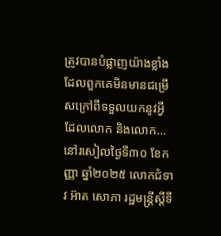ត្រូវបានបំផ្លាញយ៉ាងខ្លាំង ដែលពួកគេមិនមានជម្រើសក្រៅពីទទួលយកនូវអ្វីដែលលោក និងលោក...
នៅរសៀលថ្ងៃទី៣០ ខែកញ្ញា ឆ្នាំ២០២៥ លោកជំទាវ អ៊ាត សោភា រដ្ឋមន្ត្រីស្តីទី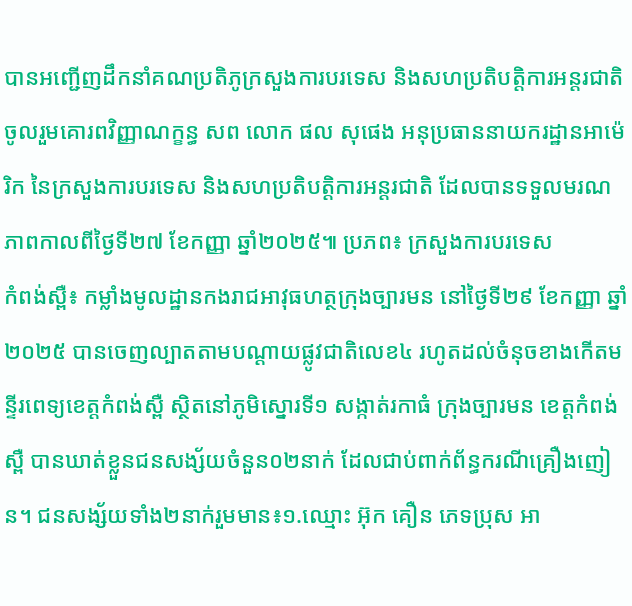បានអញ្ជើញដឹកនាំគណប្រតិភូក្រសួងការបរទេស និងសហប្រតិបត្តិការអន្តរជាតិ ចូលរួមគោរពវិញ្ញាណក្ខន្ធ សព លោក ផល សុផេង អនុប្រធាននាយករដ្ឋានអាម៉េរិក នៃក្រសួងការបរទេស និងសហប្រតិបត្តិការអន្តរជាតិ ដែលបានទទួលមរណភាពកាលពីថ្ងៃទី២៧ ខែកញ្ញា ឆ្នាំ២០២៥៕ ប្រភព៖ ក្រសួងការបរទេស
កំពង់ស្ពឺ៖ កម្លាំងមូលដ្ឋានកងរាជអាវុធហត្ថក្រុងច្បារមន នៅថ្ងៃទី២៩ ខែកញ្ញា ឆ្នាំ២០២៥ បានចេញល្បាតតាមបណ្តាយផ្លូវជាតិលេខ៤ រហូតដល់ចំនុចខាងកើតមន្ទីរពេទ្យខេត្តកំពង់ស្ពឺ ស្ថិតនៅភូមិស្នោរទី១ សង្កាត់រកាធំ ក្រុងច្បារមន ខេត្តកំពង់ស្ពឺ បានឃាត់ខ្លួនជនសង្ស័យចំនួន០២នាក់ ដែលជាប់ពាក់ព័ន្ធករណីគ្រឿងញៀន។ ជនសង្ស័យទាំង២នាក់រួមមាន៖១.ឈ្មោះ អ៊ុក គឿន ភេទប្រុស អា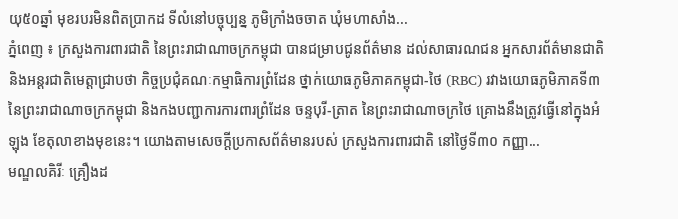យុ៥០ឆ្នាំ មុខរបរមិនពិតប្រាកដ ទីលំនៅបច្ចុប្បន្ន ភូមិក្រាំងចចាត ឃុំមហាសាំង...
ភ្នំពេញ ៖ ក្រសួងការពារជាតិ នៃព្រះរាជាណាចក្រកម្ពុជា បានជម្រាបជូនព័ត៌មាន ដល់សាធារណជន អ្នកសារព័ត៌មានជាតិ និងអន្តរជាតិមេត្តាជ្រាបថា កិច្ចប្រជុំគណៈកម្មាធិការព្រំដែន ថ្នាក់យោធភូមិភាគកម្ពុជា-ថៃ (RBC) រវាងយោធភូមិភាគទី៣ នៃព្រះរាជាណាចក្រកម្ពុជា និងកងបញ្ជាការការពារព្រំដែន ចន្ទបុរី-ត្រាត នៃព្រះរាជាណាចក្រថៃ គ្រោងនឹងត្រូវធ្វើនៅក្នុងអំឡុង ខែតុលាខាងមុខនេះ។ យោងតាមសេចក្ដីប្រកាសព័ត៌មានរបស់ ក្រសួងការពារជាតិ នៅថ្ងៃទី៣០ កញ្ញា...
មណ្ឌលគិរីៈ គ្រឿងដ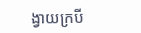ង្វាយក្របី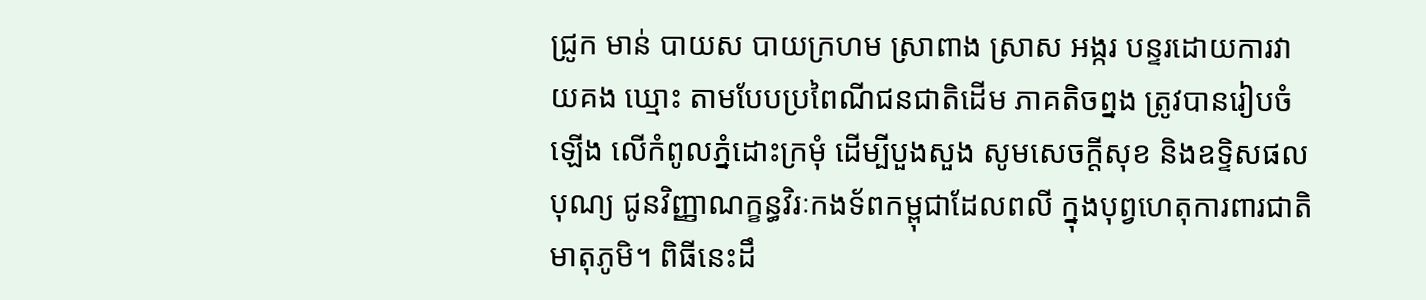ជ្រូក មាន់ បាយស បាយក្រហម ស្រាពាង ស្រាស អង្ករ បន្ទរដោយការវាយគង ឃ្មោះ តាមបែបប្រពៃណីជនជាតិដើម ភាគតិចព្នង ត្រូវបានរៀបចំឡើង លើកំពូលភ្នំដោះក្រមុំ ដើម្បីបួងសួង សូមសេចក្តីសុខ និងឧទ្ទិសផលបុណ្យ ជូនវិញ្ញាណក្ខន្ធវិរៈកងទ័ពកម្ពុជាដែលពលី ក្នុងបុព្វហេតុការពារជាតិមាតុភូមិ។ ពិធីនេះដឹ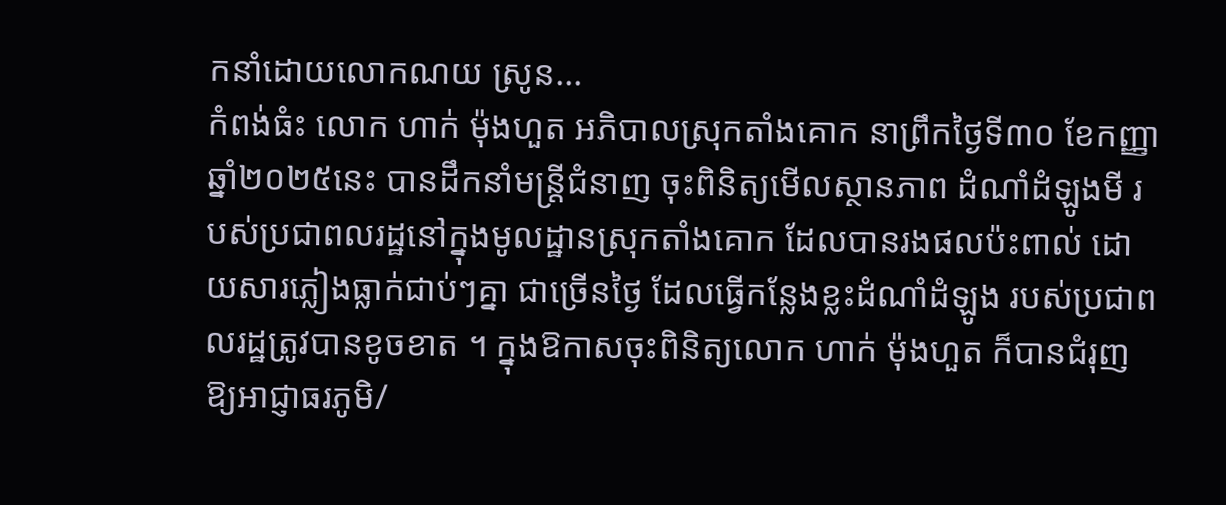កនាំដោយលោកណយ ស្រូន...
កំពង់ធំះ លោក ហាក់ ម៉ុងហួត អភិបាលស្រុកតាំងគោក នាព្រឹកថ្ងៃទី៣០ ខែកញ្ញា ឆ្នាំ២០២៥នេះ បានដឹកនាំមន្ត្រីជំនាញ ចុះពិនិត្យមើលស្ថានភាព ដំណាំដំឡូងមី របស់ប្រជាពលរដ្ឋនៅក្នុងមូលដ្ឋានស្រុកតាំងគោក ដែលបានរងផលប៉ះពាល់ ដោយសារភ្លៀងធ្លាក់ជាប់ៗគ្នា ជាច្រើនថ្ងៃ ដែលធ្វើកន្លែងខ្លះដំណាំដំឡូង របស់ប្រជាពលរដ្ឋត្រូវបានខូចខាត ។ ក្នុងឱកាសចុះពិនិត្យលោក ហាក់ ម៉ុងហួត ក៏បានជំរុញឱ្យអាជ្ញាធរភូមិ/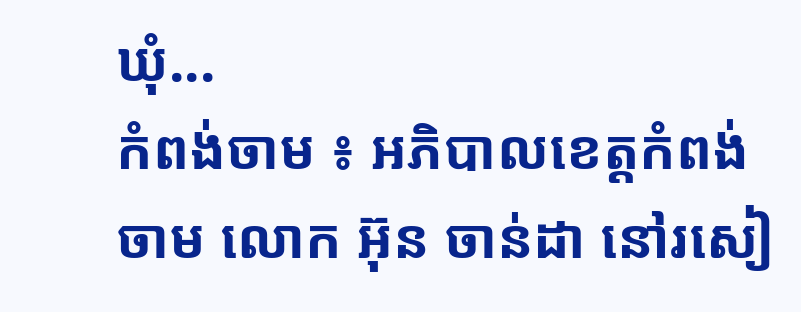ឃុំ...
កំពង់ចាម ៖ អភិបាលខេត្តកំពង់ចាម លោក អ៊ុន ចាន់ដា នៅរសៀ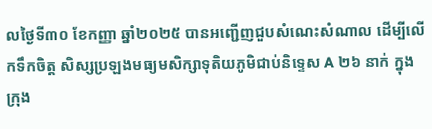លថ្ងៃទី៣០ ខែកញ្ញា ឆ្នាំ២០២៥ បានអញ្ជើញជួបសំណេះសំណាល ដើម្បីលើកទឹកចិត្ត សិស្សប្រឡងមធ្យមសិក្សាទុតិយភូមិជាប់និទ្ទេស A ២៦ នាក់ ក្នុងក្រុង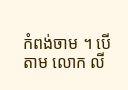កំពង់ចាម ។ បើតាម លោក លី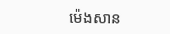ម៉េងសាន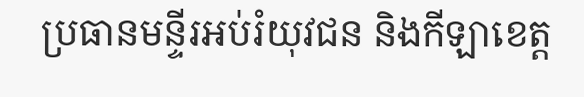ប្រធានមន្ទីរអប់រំយុវជន និងកីឡាខេត្ត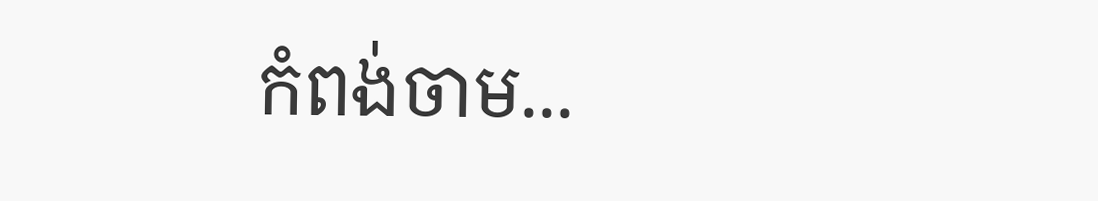កំពង់ចាម...